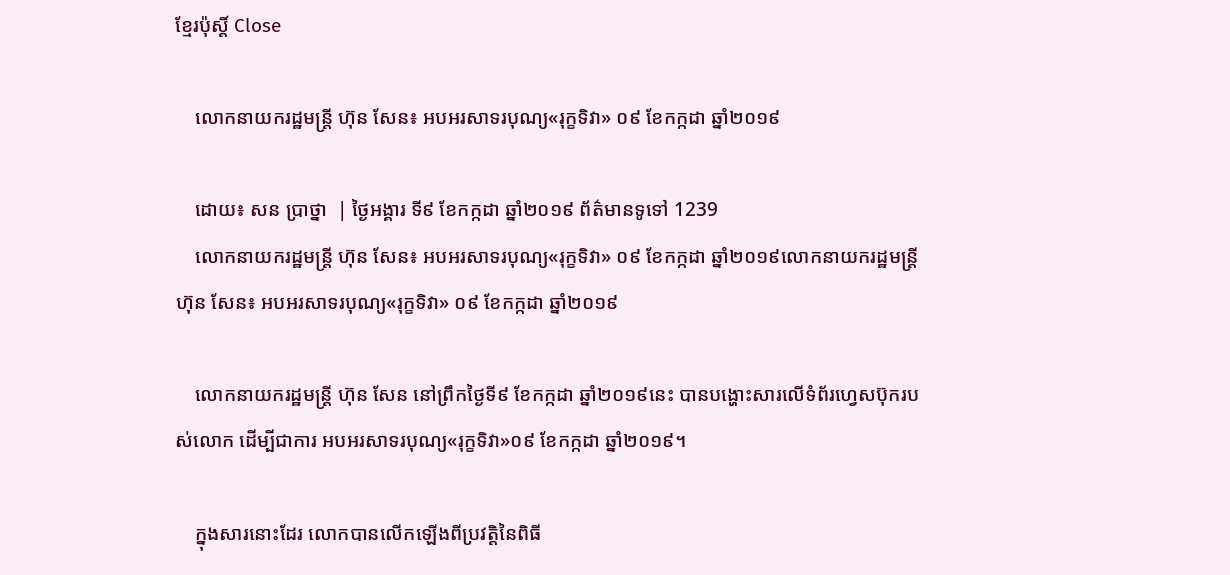ខ្មែរប៉ុស្ដិ៍ Close

    លោកនាយករដ្ឋមន្ត្រី ហ៊ុន សែន៖ អបអរសាទរបុណ្យ«រុក្ខទិវា» ០៩ ខែកក្កដា ឆ្នាំ២០១៩

    ដោយ៖ សន ប្រាថ្នា  | ថ្ងៃអង្គារ ទី៩ ខែកក្កដា ឆ្នាំ២០១៩ ព័ត៌មានទូទៅ 1239
    លោកនាយករដ្ឋមន្ត្រី ហ៊ុន សែន៖ អបអរសាទរបុណ្យ«រុក្ខទិវា» ០៩ ខែកក្កដា ឆ្នាំ២០១៩លោកនាយករដ្ឋមន្ត្រី ហ៊ុន សែន៖ អបអរសាទរបុណ្យ«រុក្ខទិវា» ០៩ ខែកក្កដា ឆ្នាំ២០១៩

    លោកនាយករដ្ឋមន្ត្រី ហ៊ុន សែន នៅព្រឹកថ្ងៃទី៩ ខែកក្កដា ឆ្នាំ២០១៩នេះ បានបង្ហោះសារលើទំព័រហ្វេសប៊ុករបស់លោក ដើម្បីជាការ អបអរសាទរបុណ្យ«រុក្ខទិវា»០៩ ខែកក្កដា ឆ្នាំ២០១៩។

    ក្នុងសារនោះដែរ លោកបានលើកឡើងពីប្រវត្តិនៃពិធី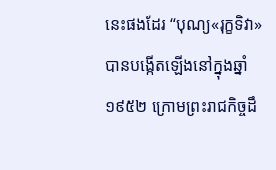នេះផងដែរ “បុណ្យ«រុក្ខទិវា»បានបង្កើតឡើងនៅក្នុងឆ្នាំ១៩៥២ ក្រោមព្រះរាជកិច្ចដឹ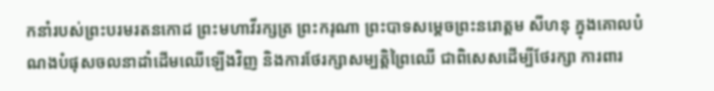កនាំរបស់ព្រះបរមរតនកោដ ព្រះមហាវីរក្សត្រ ព្រះករុណា ព្រះបាទសម្តេចព្រះនរោត្តម សីហនុ ក្នុងគោលបំណងបំផុសចលនាដាំដើមឈើឡើងវិញ និងការថែរក្សាសម្បត្ដិព្រៃឈើ ជាពិសេសដើម្បីថែរក្សា ការពារ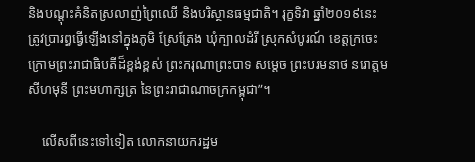និងបណ្តុះគំនិតស្រលាញ់ព្រៃឈើ និងបរិស្ថានធម្មជាតិ។ រុក្ខទិវា ឆ្នាំ២០១៩នេះ ត្រូវប្រារព្ធធ្វើឡើងនៅក្នុងភូមិ ស្រែត្រែង ឃុំក្បាលដំរី ស្រុកសំបូរណ៍ ខេត្តក្រចេះ ក្រោមព្រះរាជាធិបតីដ៏ខ្ពង់ខ្ពស់ ព្រះករុណាព្រះបាទ សម្តេច ព្រះបរមនាថ នរោត្តម សីហមុនី ព្រះមហាក្សត្រ នៃព្រះរាជាណាចក្រកម្ពុជា”។

    លើសពីនេះទៅទៀត លោកនាយករដ្ឋម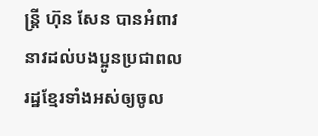ន្ត្រី ហ៊ុន សែន បានអំពាវនាវដល់បងប្អូនប្រជាពលរដ្ឋខ្មែរទាំងអស់ឲ្យចូល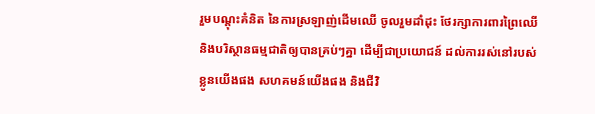រួមបណ្តុះគំនិត នៃការស្រឡាញ់ដើមឈើ ចូលរួមដាំដុះ ថែរក្សាការពារព្រៃឈើ និងបរិស្ថានធម្មជាតិឲ្យបានគ្រប់ៗគ្នា ដើម្បីជាប្រយោជន៍ ដល់ការរស់នៅរបស់ខ្លូនយើងផង សហគមន៍យើងផង និងជីវិ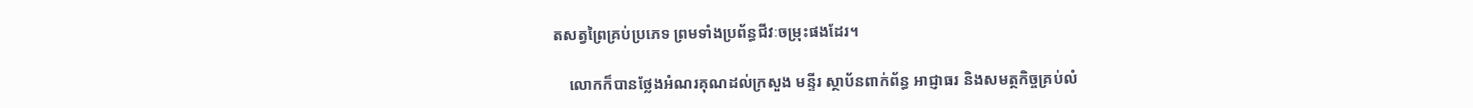តសត្វព្រៃគ្រប់ប្រភេទ ព្រមទាំងប្រព័ន្ធជីវៈចម្រុះផងដែរ។

    លោកក៏បានថ្លែងអំណរគុណដល់ក្រសួង មន្ទីរ ស្ថាប័នពាក់ព័ន្ធ អាជ្ញាធរ និងសមត្ថកិច្ចគ្រប់លំ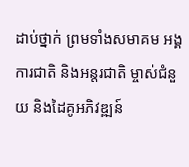ដាប់ថ្នាក់ ព្រមទាំងសមាគម អង្គការជាតិ និងអន្តរជាតិ ម្ចាស់ជំនួយ និងដៃគូអភិវឌ្ឍន៍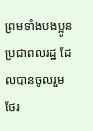ព្រមទាំងបងប្អូនប្រជាពលរដ្ឋ ដែលបានចូលរួមថែរ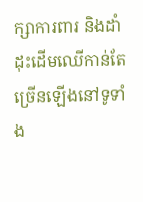ក្សាការពារ និងដាំដុះដើមឈើកាន់តែច្រើនឡើងនៅទូទាំង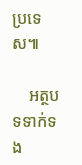ប្រទេស៕

    អត្ថបទទាក់ទង